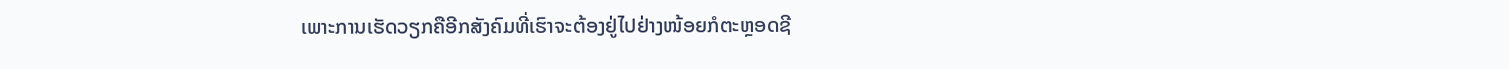ເພາະການເຮັດວຽກຄືອີກສັງຄົມທີ່ເຮົາຈະຕ້ອງຢູ່ໄປຢ່າງໜ້ອຍກໍຕະຫຼອດຊີ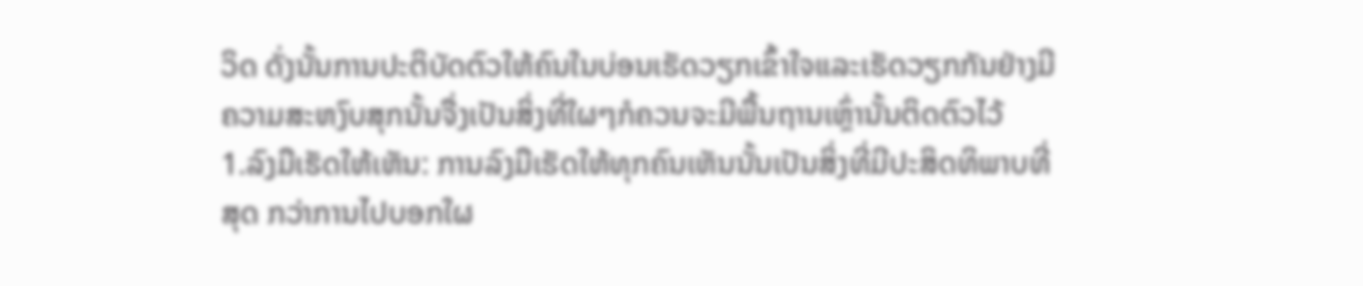ວິດ ດັ່ງນັ້ນການປະຕິບັດຕົວໃຫ້ຄົນໃນບ່ອນເຮັດວຽກເຂົ້າໃຈແລະເຮັດວຽກກັນຢ່າງມີຄວາມສະຫງົບສຸກນັ້ນຈື່ງເປັນສິ່ງທີ່ໃຜໆກໍຄວນຈະມີພື້ນຖານເຫຼົ່ານັ້ນຕິດຕົວໄວ້
1.ລົງມືເຮັດໃຫ້ເຫັນ: ການລົງມືເຮັດໃຫ້ທຸກຄົນເຫັນນັ້ນເປັນສິ່ງທີ່ມີປະສິດທິພາບທີ່ສຸດ ກວ່າການໄປບອກໃຜ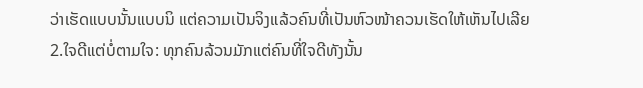ວ່າເຮັດແບບນັ້ນແບບນິ ແຕ່ຄວາມເປັນຈິງແລ້ວຄົນທີ່ເປັນຫົວໜ້າຄວນເຮັດໃຫ້ເຫັນໄປເລີຍ
2.ໃຈດີແຕ່ບໍ່ຕາມໃຈ: ທຸກຄົນລ້ວນມັກແຕ່ຄົນທີ່ໃຈດີທັງນັ້ນ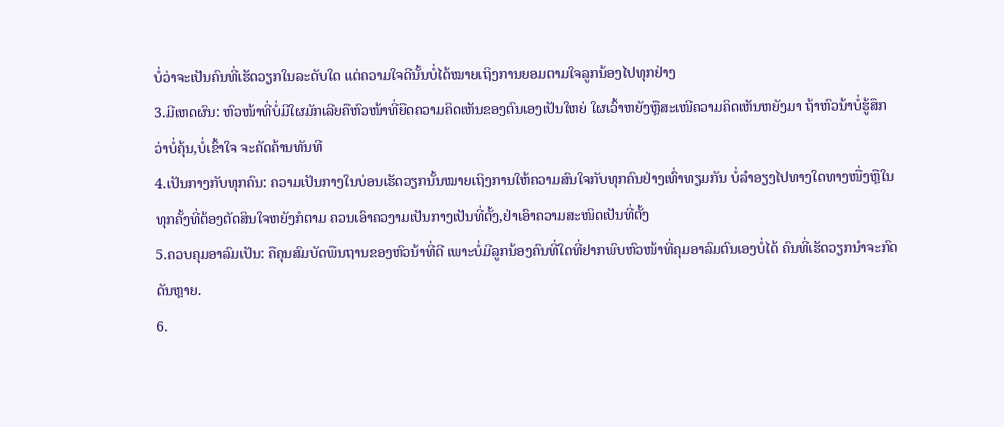ບໍ່ວ່າຈະເປັນຄົນທີ່ເຮັດວຽກໃນລະດັບໃດ ແຕ່ຄວາມໃຈດີນັ້ນບໍ່ໄດ້ໝາຍເຖິງການຍອມຕາມໃຈລູກນ້ອງໄປທຸກຢ່າງ
3.ມີເຫດຜົນ: ຫົວໜ້າທີ່ບໍ່ມີໃຜມັກເລີຍຄືຫົວໜ້າທີ່ຍືດຄວາມຄິດເຫັນຂອງຕົນເອງເປັນໃຫຍ່ ໃຜເວົ້າຫຍັງຫຼືສະເໜີຄວາມຄິດເຫັນຫຍັງມາ ຖ້າຫົວນ້າບໍ່ຮູ້ສຶກວ່າບໍ່ຄຸ້ນ,ບໍ່ເຂົ້າໃຈ ຈະຄັດຄ້ານທັນທີ
4.ເປັນກາງກັບທຸກຄົນ: ຄວາມເປັນກາງໃນບ່ອນເຮັດວຽກນັ້ນໝາຍເຖິງການໃຫ້ຄວາມສົນໃຈກັບທຸກຄົນຢ່າງເທົ່າທຽມກັນ ບໍ່ລຳອຽງໄປທາງໃດທາງໜື່ງຫຼືໃນທຸກຄັ້ງທີ່ຕ້ອງຕັດສິນໃຈຫຍັງກໍຕາມ ຄວນເອົາຄວງາມເປັນກາງເປັນທີ່ຕັ້ງ,ຢ່າເອົາຄວາມສະໜິດເປັນທີ່ຕັ້ງ
5.ຄວບຄຸມອາລົມເປັນ: ຄືຄຸນສົມບັດພືນຖານຂອງຫົວນ້າທີ່ດີ ເພາະບໍ່ມີລູກນ້ອງຄົນທີ່ໃດທີ່ຢາກພົບຫົວໜ້າທີ່ຄຸມອາລົມຕົນເອງບໍ່ໄດ້ ຄົນທີ່ເຮັດວຽກນຳຈະກົດດັນຫຼາຍ.
6.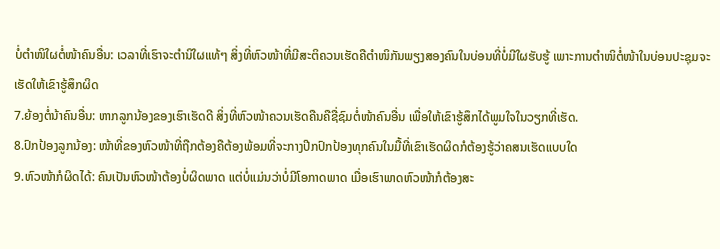ບໍ່ຕຳໜິໃຜຕໍ່ໜ້າຄົນອື່ນ: ເວລາທີ່ເຮົາຈະຕຳນິໃຜແທ້ໆ ສິ່ງທີ່ຫົວໜ້າທີ່ມີສະຕິຄວນເຮັດຄືຕຳໜິກັນພຽງສອງຄົນໃນບ່ອນທີ່ບໍ່ມີໃຜຮັບຮູ້ ເພາະການຕຳໜິຕໍ່ໜ້າໃນບ່ອນປະຊຸມຈະເຮັດໃຫ້ເຂົາຮູ້ສຶກຜິດ
7.ຍ້ອງຕໍ່ນ້າຄົນອື່ນ: ຫາກລູກນ້ອງຂອງເຮົາເຮັດດີ ສິ່ງທີ່ຫົວໜ້າຄວນເຮັດຄືນຄືຊື່ຊົມຕໍ່ໜ້າຄົນອື່ນ ເພື່ອໃຫ້ເຂົາຮູ້ສຶກໄດ້ພູມໃຈໃນວຽກທີ່ເຮັດ.
8.ປົກປ້ອງລູກນ້ອງ: ໜ້າທີ່ຂອງຫົວໜ້າທີ່ຖືກຕ້ອງຄືຕ້ອງພ້ອມທີ່ຈະກາງປີກປົກປ້ອງທຸກຄົນໃນມື້ທີ່ເຂົາເຮັດຜິດກໍຕ້ອງຮູ້ວ່າຄສນເຮັດແບບໃດ
9.ຫົວໜ້າກໍຜິດໄດ້: ຄົນເປັນຫົວໜ້າຕ້ອງບໍ່ຜິດພາດ ແຕ່ບໍ່ແມ່ນວ່າບໍ່ມີໂອກາດພາດ ເມື່ອເຮົາພາດຫົວໜ້າກໍຕ້ອງສະ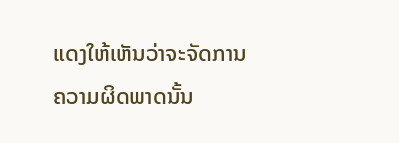ແດງໃຫ້ເຫັນວ່າຈະຈັດການຄວາມຜິດພາດນັ້ນ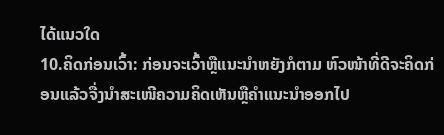ໄດ້ແນວໃດ
10.ຄິດກ່ອນເວົ້າ: ກ່ອນຈະເວົ້າຫຼືແນະນຳຫຍັງກໍຕາມ ຫົວໜ້າທີ່ດີຈະຄິດກ່ອນແລ້ວຈື່ງນຳສະເໜີຄວາມຄິດເຫັນຫຼືຄຳແນະນຳອອກໄປ